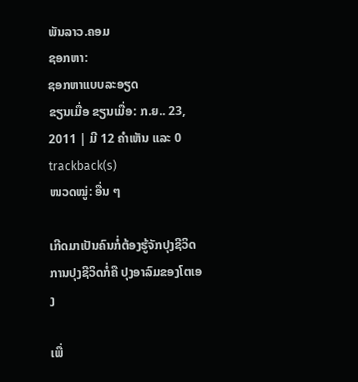ພັນລາວ.ຄອມ
ຊອກຫາ:
ຊອກຫາແບບລະອຽດ
ຂຽນເມື່ອ ຂຽນເມື່ອ: ກ.ຍ.. 23, 2011 | ມີ 12 ຄຳເຫັນ ແລະ 0 trackback(s)
ໜວດໝູ່: ອື່ນ ໆ

ເກີດມາເປັນຄົນກໍ່ຕ້ອງຮູ້ຈັກປຸງຊີວິດ ການປຸງຊີວິດກໍ່ຄື ປຸງອາລົມຂອງໂຕເອງ

ເພື່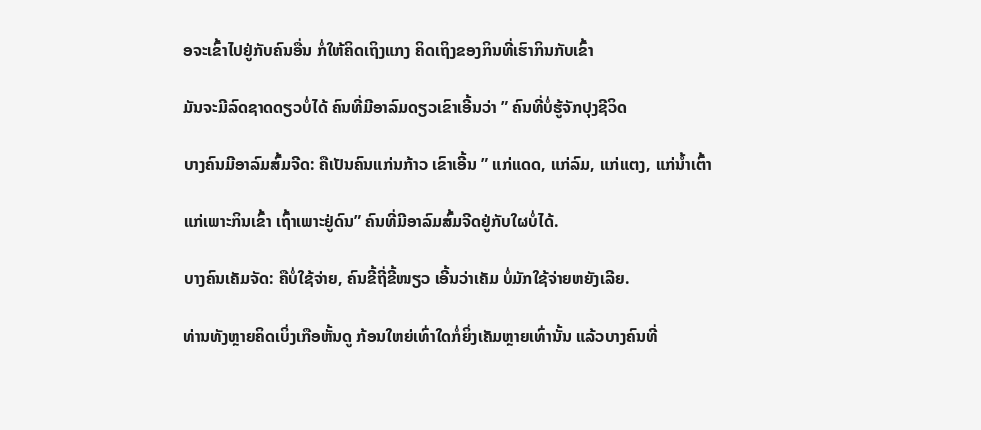ອຈະເຂົ້າໄປຢູ່ກັບຄົນອື່ນ ກໍ່ໃຫ້ຄິດເຖິງແກງ ຄິດເຖິງຂອງກິນທີ່ເຮົາກິນກັບເຂົ້າ

ມັນຈະມີລົດຊາດດຽວບໍ່ໄດ້ ຄົນທີ່ມີອາລົມດຽວເຂົາເອີ້ນວ່າ ” ຄົນທີ່ບໍ່ຮູ້ຈັກປຸງຊີວິດ

ບາງຄົນມີອາລົມສົ້ມຈີດ: ຄືເປັນຄົນແກ່ນກ້າວ ເຂົາເອີ້ນ ” ແກ່ແດດ, ແກ່ລົມ, ແກ່ແຕງ, ແກ່ນ້ຳເຕົ້າ

ແກ່ເພາະກິນເຂົ້າ ເຖົ້າເພາະຢູ່ດົນ” ຄົນທີ່ມີອາລົມສົ້ມຈີດຢູ່ກັບໃຜບໍ່ໄດ້.

ບາງຄົນເຄັມຈັດ: ຄືບໍ່ໃຊ້ຈ່າຍ, ຄົນຂີ້ຖີ່ຂີ້ໜຽວ ເອີ້ນວ່າເຄັມ ບໍ່ມັກໃຊ້ຈ່າຍຫຍັງເລີຍ.

ທ່ານທັງຫຼາຍຄິດເບິ່ງເກືອຫັ້ນດູ ກ້ອນໃຫຍ່ເທົ່າໃດກໍ່ຍິ່ງເຄັມຫຼາຍເທົ່ານັ້ນ ແລ້ວບາງຄົນທີ່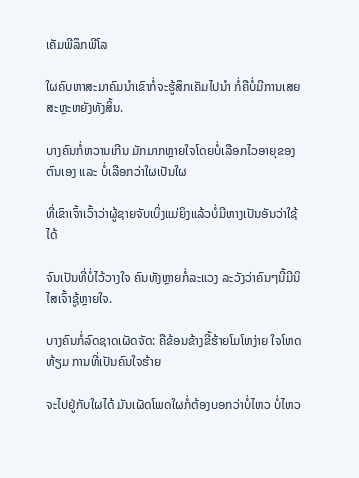ເຄັມພີລຶກພີໂລ

ໃຜຄົບຫາສະມາຄົມນຳເຂົາກໍ່ຈະຮູ້ສຶກເຄັມໄປນຳ ກໍ່ຄືບໍ່ມີການເສຍສະຫຼະຫຍັງທັງສິ້ນ.

ບາງຄົນກໍ່ຫວານເກີນ ມັກມາກຫຼາຍໃຈໂດຍບໍ່ເລືອກໄວອາຍຸຂອງຕົນເອງ ແລະ ບໍ່ເລືອກວ່າໃຜເປັນໃຜ

ທີ່ເຂົາເຈົ້າເວົ້າວ່າຜູ້ຊາຍຈັບເບິ່ງແມ່ຍິງແລ້ວບໍ່ມີຫາງເປັນອັນວ່າໃຊ້ໄດ້

ຈົນເປັນທີ່ບໍ່ໄວ້ວາງໃຈ ຄົນທັງຫຼາຍກໍ່ລະແວງ ລະວັງວ່າຄົນໆນີ້ມີນິໄສເຈົ້າຊູ້ຫຼາຍໃຈ.

ບາງຄົນກໍ່ລົດຊາດເຜັດຈັດ: ຄືຂ້ອນຂ້າງຂີ້ຮ້າຍໂມໂຫງ່າຍ ໃຈໂຫດຫ້ຽມ ການທີ່ເປັນຄົນໃຈຮ້າຍ

ຈະໄປຢູ່ກັບໃຜໄດ້ ມັນເຜັດໂພດໃຜກໍ່ຕ້ອງບອກວ່າບໍ່ໄຫວ ບໍ່ໄຫວ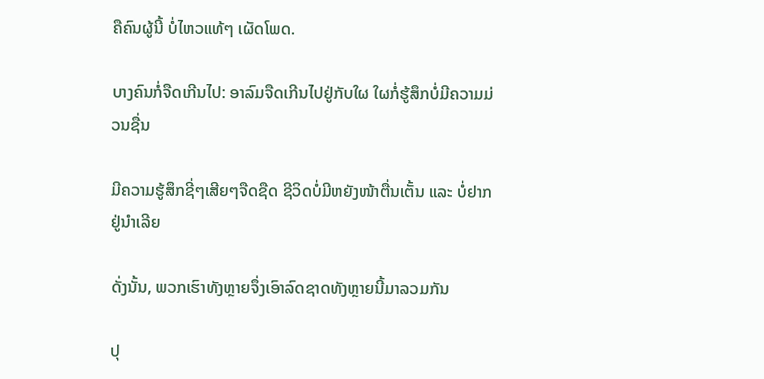ຄືຄົນຜູ້ນີ້ ບໍ່ໄຫວແທ້ໆ ເຜັດໂພດ.

ບາງຄົນກໍ່ຈືດເກີນໄປ: ອາລົມຈືດເກີນໄປຢູ່ກັບໃຜ ໃຜກໍ່ຮູ້ສຶກບໍ່ມີຄວາມມ່ວນຊື່ນ

ມີຄວາມຮູ້ສຶກຊີ່ໆເສີຍໆຈືດຊືດ ຊີວິດບໍ່ມີຫຍັງໜ້າຕື່ນເຕັ້ນ ແລະ ບໍ່ຢາກຢູ່ນຳເລີຍ

ດັ່ງນັ້ນ, ພວກເຮົາທັງຫຼາຍຈຶ່ງເອົາລົດຊາດທັງຫຼາຍນີ້ມາລວມກັນ

ປຸ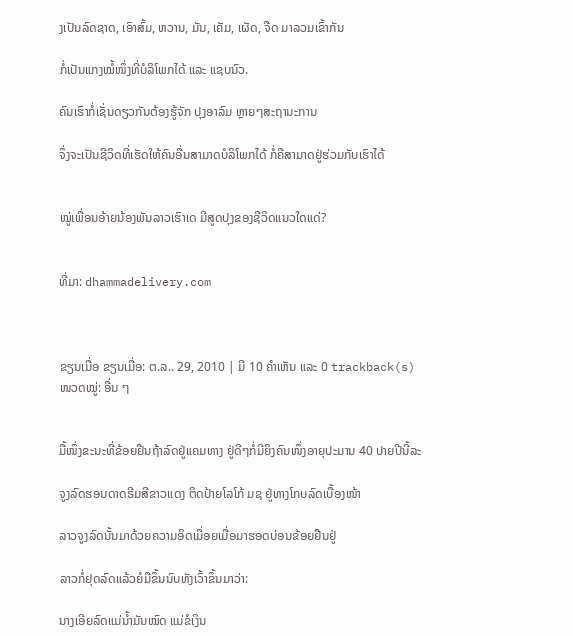ງເປັນລົດຊາດ, ເອົາສົ້ມ, ຫວານ, ມັນ, ເຄັມ, ເຜັດ, ຈືດ ມາລວມເຂົ້າກັນ

ກໍ່ເປັນແກງໝໍ້ໜຶ່ງທີ່ບໍລິໂພກໄດ້ ແລະ ແຊບນົວ.

ຄົນເຮົາກໍ່ເຊັ່ນດຽວກັນຕ້ອງຮູ້ຈັກ ປຸງອາລົມ ຫຼາຍໆສະຖານະການ

ຈຶ່ງຈະເປັນຊີວິດທີ່ເຮັດໃຫ້ຄົນອື່ນສາມາດບໍລິໂພກໄດ້ ກໍ່ຄືສາມາດຢູ່ຮ່ວມກັບເຮົາໄດ້


ໝູ່ເພື່ອນອ້າຍນ້ອງພັນລາວເຮົາເດ ມີສູດປຸງຂອງຊີວິດແນວໃດແດ່?


ທີ່ມາ: dhammadelivery.com



ຂຽນເມື່ອ ຂຽນເມື່ອ: ຕ.ລ.. 29, 2010 | ມີ 10 ຄຳເຫັນ ແລະ 0 trackback(s)
ໜວດໝູ່: ອື່ນ ໆ


ມື້ໜຶ່ງຂະນະທີ່ຂ້ອຍຢືນຖ້າລົດຢູ່ແຄມທາງ ຢູ່ດີໆກໍ່ມີຍິງຄົນໜຶ່ງອາຍຸປະມານ 40 ປາຍປີນີ້ລະ

ຈູງລົດຮອນດາດຣີມສີຂາວແດງ ຕິດປ້າຍໂລໂກ້ ມຊ ຢູ່ທາງໂກບລົດເບື້ອງໜ້າ

ລາວຈູງລົດນັ້ນມາດ້ວຍຄວາມອິດເມື່ອຍເມື່ອມາຮອດບ່ອນຂ້ອຍຢືນຢູ່

ລາວກໍ່ຢຸດລົດແລ້ວຍໍມືຂຶ້ນນົບທັງເວົ້າຂຶ້ນມາວ່າ:

ນາງເອີຍລົດແມ່ນ້ຳມັນໝົດ ແມ່ຂໍເງິນ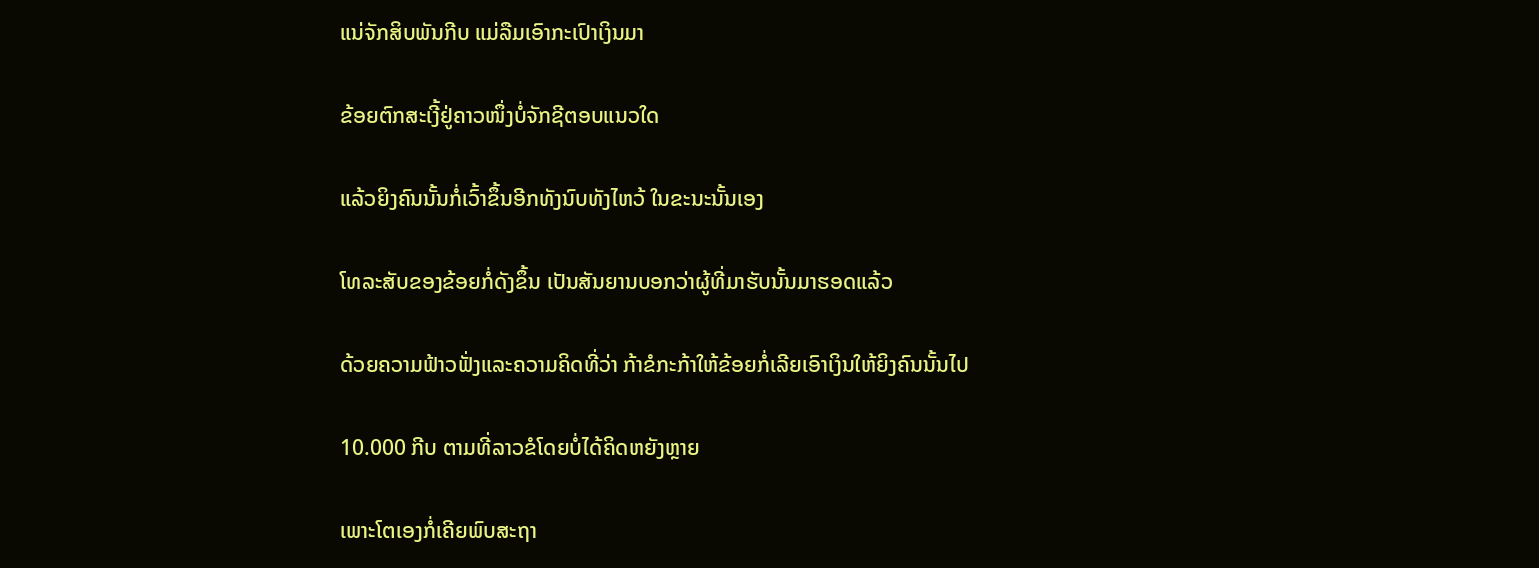ແນ່ຈັກສິບພັນກີບ ແມ່ລືມເອົາກະເປົາເງິນມາ

ຂ້ອຍຕົກສະເງີ້ຢູ່ຄາວໜຶ່ງບໍ່ຈັກຊີຕອບແນວໃດ

ແລ້ວຍິງຄົນນັ້ນກໍ່ເວົ້າຂຶ້ນອີກທັງນົບທັງໄຫວ້ ໃນຂະນະນັ້ນເອງ

ໂທລະສັບຂອງຂ້ອຍກໍ່ດັງຂຶ້ນ ເປັນສັນຍານບອກວ່າຜູ້ທີ່ມາຮັບນັ້ນມາຮອດແລ້ວ

ດ້ວຍຄວາມຟ້າວຟັ່ງແລະຄວາມຄິດທີ່ວ່າ ກ້າຂໍກະກ້າໃຫ້ຂ້ອຍກໍ່ເລີຍເອົາເງິນໃຫ້ຍິງຄົນນັ້ນໄປ

10.000 ກີບ ຕາມທີ່ລາວຂໍໂດຍບໍ່ໄດ້ຄິດຫຍັງຫຼາຍ

ເພາະໂຕເອງກໍ່ເຄີຍພົບສະຖາ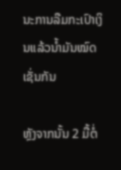ນະການລືມກະເປົາເງິນແລ້ວນ້ຳມັນໝົດເຊັ່ນກັນ

ຫຼັງຈາກນັ້ນ 2 ມື້ຕໍ່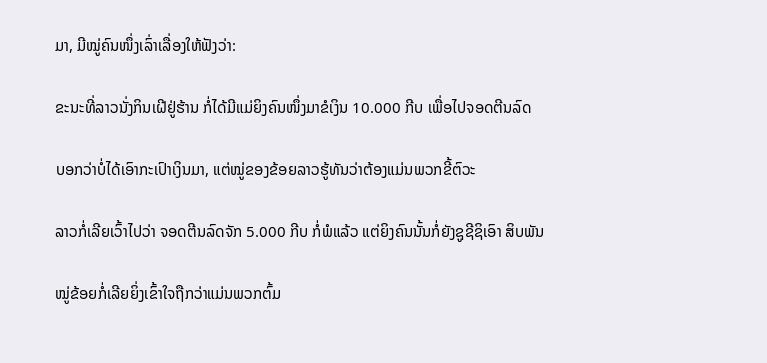ມາ, ມີໝູ່ຄົນໜຶ່ງເລົ່າເລື່ອງໃຫ້ຟັງວ່າ:

ຂະນະທີ່ລາວນັ່ງກິນເຝີຢູ່ຮ້ານ ກໍ່ໄດ້ມີແມ່ຍິງຄົນໜຶ່ງມາຂໍເງິນ 10.000 ກີບ ເພື່ອໄປຈອດຕີນລົດ

ບອກວ່າບໍ່ໄດ້ເອົາກະເປົາເງິນມາ, ແຕ່ໝູ່ຂອງຂ້ອຍລາວຮູ້ທັນວ່າຕ້ອງແມ່ນພວກຂີ້ຕົວະ

ລາວກໍ່ເລີຍເວົ້າໄປວ່າ ຈອດຕີນລົດຈັກ 5.000 ກີບ ກໍ່ພໍແລ້ວ ແຕ່ຍິງຄົນນັ້ນກໍ່ຍັງຊູຊີຊິເອົາ ສິບພັນ

ໝູ່ຂ້ອຍກໍ່ເລີຍຍິ່ງເຂົ້າໃຈຖືກວ່າແມ່ນພວກຕົ້ມ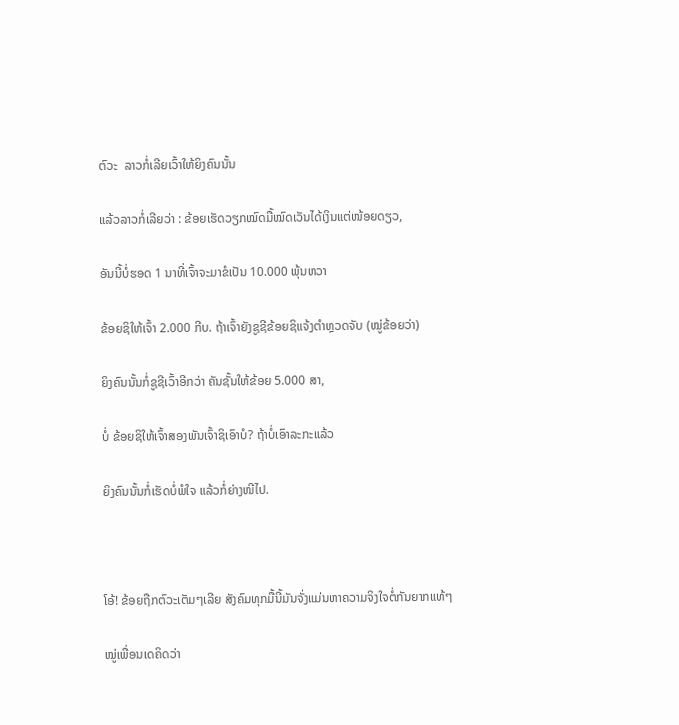ຕົວະ  ລາວກໍ່ເລີຍເວົ້າໃຫ້ຍິງຄົນນັ້ນ

ແລ້ວລາວກໍ່ເລີຍວ່າ : ຂ້ອຍເຮັດວຽກໝົດມື້ໝົດເວັນໄດ້ເງິນແຕ່ໜ້ອຍດຽວ,

ອັນນີ້ບໍ່ຮອດ 1 ນາທີ່ເຈົ້າຈະມາຂໍເປັນ 10.000 ພຸ້ນຫວາ

ຂ້ອຍຊິໃຫ້ເຈົ້າ 2.000 ກີບ. ຖ້າເຈົ້າຍັງຊູຊີຂ້ອຍຊິແຈ້ງຕຳຫຼວດຈັບ (ໝູ່ຂ້ອຍວ່າ)

ຍິງຄົນນັ້ນກໍ່ຊູຊີເວົ້າອີກວ່າ ຄັນຊັ້ນໃຫ້ຂ້ອຍ 5.000 ສາ,

ບໍ່ ຂ້ອຍຊິໃຫ້ເຈົ້າສອງພັນເຈົ້າຊິເອົາບໍ? ຖ້າບໍ່ເອົາລະກະແລ້ວ

ຍິງຄົນນັ້ນກໍ່ເຮັດບໍ່ພໍໃຈ ແລ້ວກໍ່ຍ່າງໜີໄປ.



ໂອ້! ຂ້ອຍຖືກຕົວະເຕັມໆເລີຍ ສັງຄົມທຸກມື້ນີ້ມັນຈັ່ງແມ່ນຫາຄວາມຈິງໃຈຕໍ່ກັນຍາກແທ້ໆ

ໝູ່ເພື່ອນເດຄິດວ່າ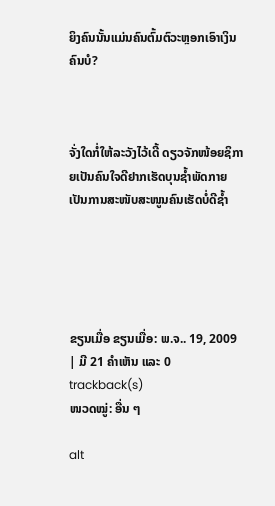ຍິງຄົນນັ້ນແມ່ນຄົນຕົ້ມຕົວະຫຼອກເອົາເງິນຄົນບໍ?



ຈັ່ງໃດກໍ່ໃຫ້ລະວັງໄວ້ເດີ້ ດຽວຈັກໜ້ອຍຊິກາຍເປັນຄົນໃຈດີຢາກເຮັດບຸນຊ້ຳພັດກາຍເປັນການສະໜັບສະໜູນຄົນເຮັດບໍ່ດີຊ້ຳ





ຂຽນເມື່ອ ຂຽນເມື່ອ: ພ.ຈ.. 19, 2009 | ມີ 21 ຄຳເຫັນ ແລະ 0 trackback(s)
ໜວດໝູ່: ອື່ນ ໆ

alt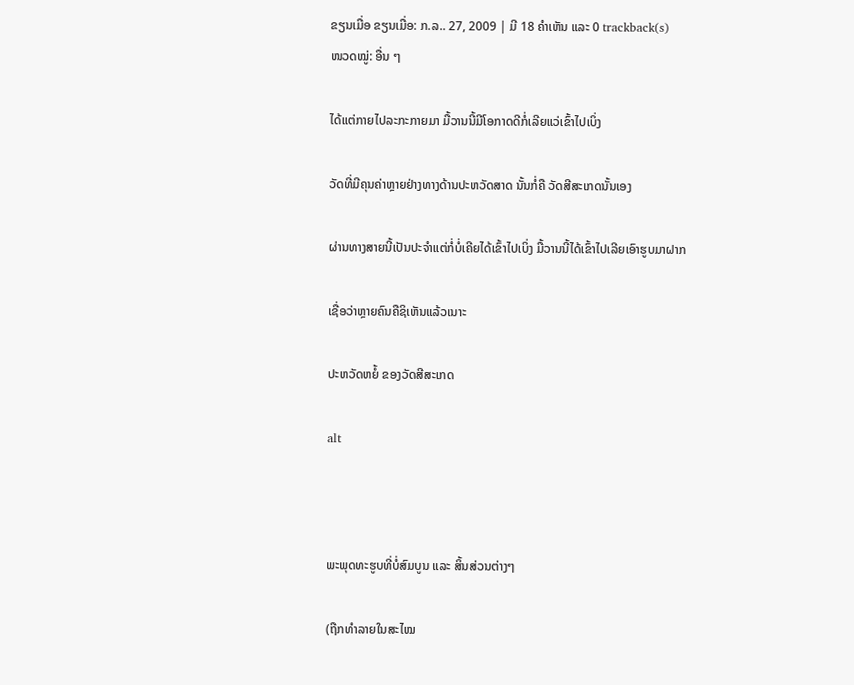ຂຽນເມື່ອ ຂຽນເມື່ອ: ກ.ລ.. 27, 2009 | ມີ 18 ຄຳເຫັນ ແລະ 0 trackback(s)
ໜວດໝູ່: ອື່ນ ໆ

ໄດ້ແຕ່ກາຍໄປລະກະກາຍມາ ມື້ວານນີ້ມີໂອກາດດີກໍ່ເລີຍແວ່ເຂົ້າໄປເບິ່ງ

ວັດທີ່ມີຄຸນຄ່າຫຼາຍຢ່າງທາງດ້ານປະຫວັດສາດ ນັ້ນກໍ່ຄື ວັດສີສະເກດນັ້ນເອງ

ຜ່ານທາງສາຍນີ້ເປັນປະຈຳແຕ່ກໍ່ບໍ່ເຄີຍໄດ້ເຂົ້າໄປເບິ່ງ ມື້ວານນີ້ໄດ້ເຂົ້າໄປເລີຍເອົາຮູບມາຝາກ

ເຊື່ອວ່າຫຼາຍຄົນຄືຊິເຫັນແລ້ວເນາະ

ປະຫວັດຫຍໍ້ ຂອງວັດສີສະເກດ

alt



ພະພຸດທະຮູບທີ່ບໍ່ສົມບູນ ແລະ ສິ້ນສ່ວນຕ່າງໆ

(ຖືກທຳລາຍໃນສະໄໝ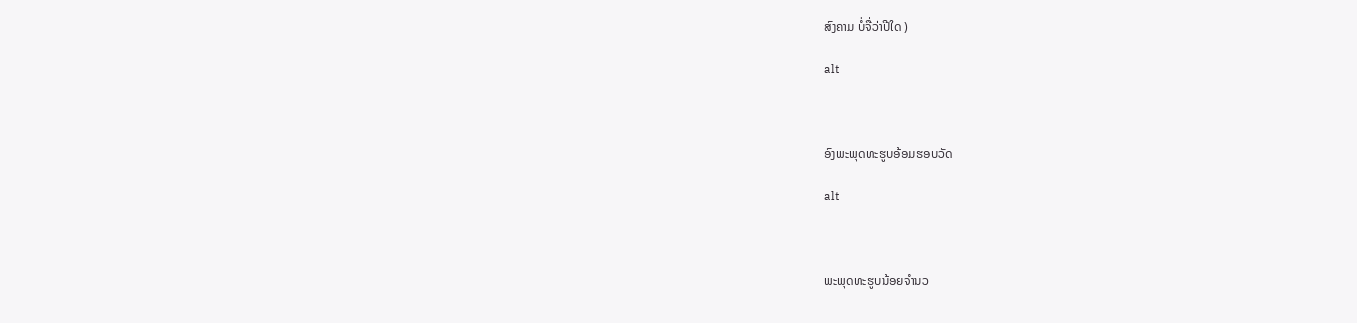ສົງຄາມ ບໍ່ຈື່ວ່າປີໃດ )

alt



ອົງພະພຸດທະຮູບອ້ອມຮອບວັດ

alt



ພະພຸດທະຮູບນ້ອຍຈຳນວ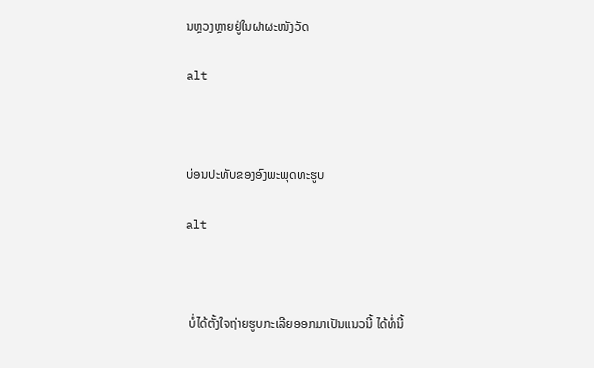ນຫຼວງຫຼາຍຢູ່ໃນຝາຜະໜັງວັດ

alt



ບ່ອນປະທັບຂອງອົງພະພຸດທະຮູບ

alt



 ບໍ່ໄດ້ຕັ້ງໃຈຖ່າຍຮູບກະເລີຍອອກມາເປັນແນວນີ້ ໄດ້ທໍ່ນີ້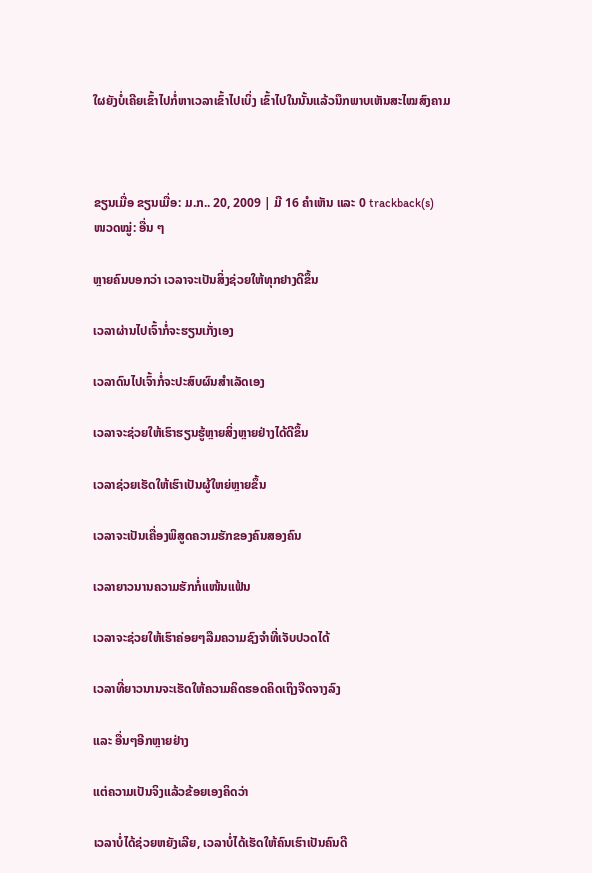ໃຜຍັງບໍ່ເຄີຍເຂົ້າໄປກໍ່ຫາເວລາເຂົ້າໄປເບິ່ງ ເຂົ້າໄປໃນນັ້ນແລ້ວນຶກພາບເຫັນສະໄໝສົງຄາມ



ຂຽນເມື່ອ ຂຽນເມື່ອ: ມ.ກ.. 20, 2009 | ມີ 16 ຄຳເຫັນ ແລະ 0 trackback(s)
ໜວດໝູ່: ອື່ນ ໆ

ຫຼາຍຄົນບອກວ່າ ເວລາຈະເປັນສິ່ງຊ່ວຍໃຫ້ທຸກຢາງດີຂຶ້ນ

ເວລາຜ່ານໄປເຈົ້າກໍ່ຈະຮຽນເກັ່ງເອງ

ເວລາດົນໄປເຈົ້າກໍ່ຈະປະສົບຜົນສຳເລັດເອງ

ເວລາຈະຊ່ວຍໃຫ້ເຮົາຮຽນຮູ້ຫຼາຍສິ່ງຫຼາຍຢ່າງໄດ້ດີຂຶ້ນ

ເວລາຊ່ວຍເຮັດໃຫ້ເຮົາເປັນຜູ້ໃຫຍ່ຫຼາຍຂຶ້ນ

ເວລາຈະເປັນເຄື່ອງພິສູດຄວາມຮັກຂອງຄົນສອງຄົນ

ເວລາຍາວນານຄວາມຮັກກໍ່ແໜ້ນແຟ້ນ

ເວລາຈະຊ່ວຍໃຫ້ເຮົາຄ່ອຍໆລືມຄວາມຊົງຈຳທີ່ເຈັບປວດໄດ້

ເວລາທີ່ຍາວນານຈະເຮັດໃຫ້ຄວາມຄິດຮອດຄິດເຖິງຈືດຈາງລົງ

ແລະ ອື່ນໆອີກຫຼາຍຢ່າງ

ແຕ່ຄວາມເປັນຈິງແລ້ວຂ້ອຍເອງຄິດວ່າ

ເວລາບໍ່ໄດ້ຊ່ວຍຫຍັງເລີຍ, ເວລາບໍ່ໄດ້ເຮັດໃຫ້ຄົນເຮົາເປັນຄົນດີ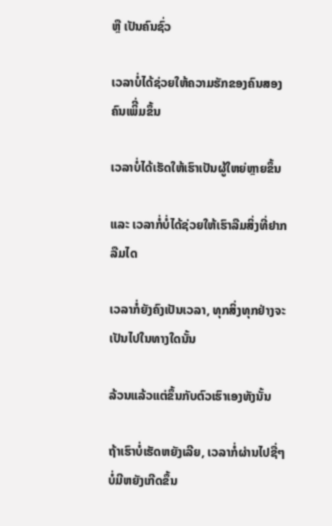ຫຼື ເປັນຄົນຊົ່ວ

ເວລາບໍ່ໄດ້ຊ່ວຍໃຫ້ຄວາມຮັກຂອງຄົນສອງຄົນເພິີ່ມຂຶ້ນ

ເວລາບໍ່ໄດ້ເຮັດໃຫ້ເຮົາເປັນຜູ້ໃຫຍ່ຫຼາຍຂຶ້ນ

ແລະ ເວລາກໍ່ບໍ່ໄດ້ຊ່ວຍໃຫ້ເຮົາລືມສິ່ງທີ່ຢາກລືມໄດ

ເວລາກໍ່ຍັງຄົງເປັນເວລາ, ທຸກສິ່ງທຸກຢ່າງຈະເປັນໄປໃນທາງໃດນັ້ນ

ລ້ວນແລ້ວແຕ່ຂຶ້ນກັບຕົວເຮົາເອງທັງນັ້ນ

ຖ້າເຮົາບໍ່ເຮັດຫຍັງເລີຍ, ເວລາກໍ່ຜ່ານໄປຊື່ໆ ບໍ່ມີຫຍັງເກີດຂຶ້ນ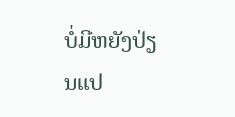ບໍ່ມີຫຍັງປ່ຽນແປ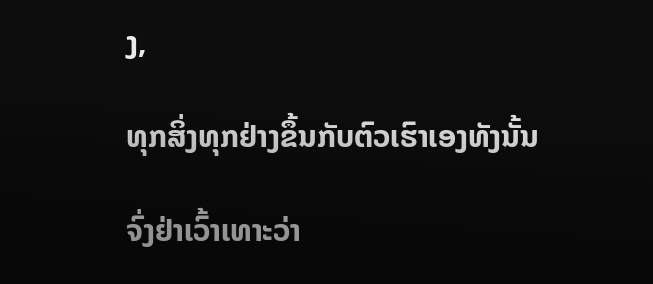ງ,

ທຸກສິ່ງທຸກຢ່າງຂຶ້ນກັບຕົວເຮົາເອງທັງນັ້ນ

ຈົ່ງຢ່າເວົ້າເທາະວ່າ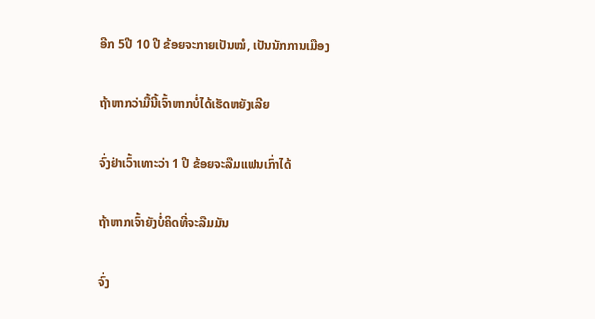ອີກ 5ປີ 10 ປີ ຂ້ອຍຈະກາຍເປັນໝໍ, ເປັນນັກການເມືອງ

ຖ້າຫາກວ່າມື້ນີ້ເຈົ້າຫາກບໍ່ໄດ້ເຮັດຫຍັງເລີຍ

ຈົ່ງຢ່າເວົ້າເທາະວ່າ 1 ປີ ຂ້ອຍຈະລືມແຟນເກົ່າໄດ້

ຖ້າຫາກເຈົ້າຍັງບໍ່ຄິດທີ່ຈະລືມມັນ

ຈົ່ງ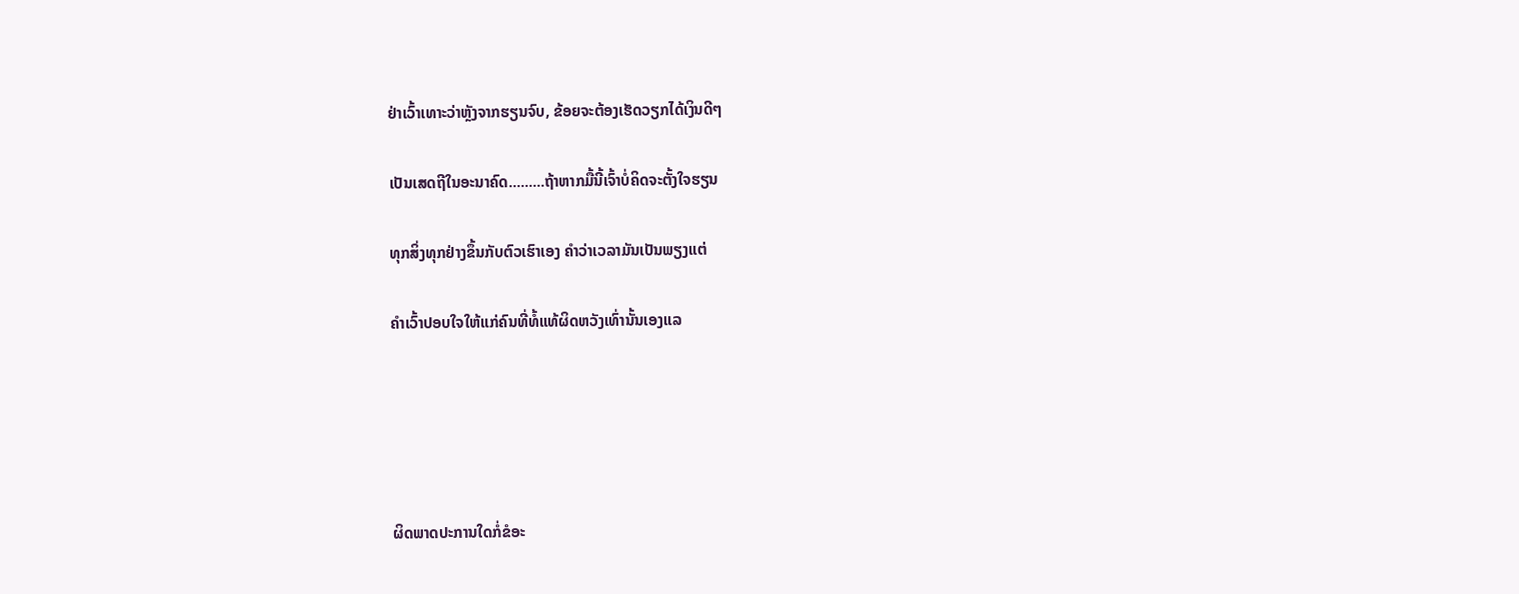ຢ່າເວົ້າເທາະວ່າຫຼັງຈາກຮຽນຈົບ, ຂ້ອຍຈະຕ້ອງເຮັດວຽກໄດ້ເງິນດີໆ

ເປັນເສດຖີໃນອະນາຄົດ.........ຖ້າຫາກມື້ນີ້ເຈົ້າບໍ່ຄິດຈະຕັ້ງໃຈຮຽນ

ທຸກສິ່ງທຸກຢ່າງຂຶ້ນກັບຕົວເຮົາເອງ ຄຳວ່າເວລາມັນເປັນພຽງແຕ່

ຄຳເວົ້າປອບໃຈໃຫ້ແກ່ຄົນທີ່ທໍ້ແທ້ຜິດຫວັງເທົ່ານັ້ນເອງແລ





ຜິດພາດປະການໃດກໍ່ຂໍອະ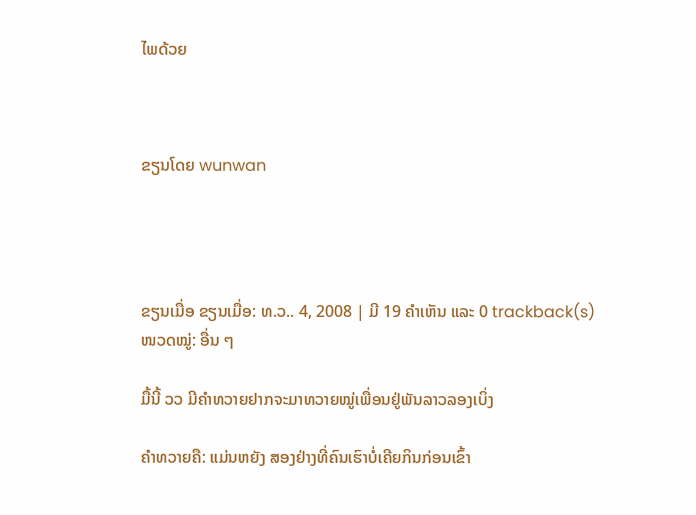ໄພດ້ວຍ



ຂຽນໂດຍ wunwan




ຂຽນເມື່ອ ຂຽນເມື່ອ: ທ.ວ.. 4, 2008 | ມີ 19 ຄຳເຫັນ ແລະ 0 trackback(s)
ໜວດໝູ່: ອື່ນ ໆ

ມື້ນີ້ ວວ ມີຄຳທວາຍຢາກຈະມາທວາຍໝູ່ເພື່ອນຢູ່ພັນລາວລອງເບິ່ງ

ຄຳທວາຍຄື: ແມ່ນຫຍັງ ສອງຢ່າງທີ່ຄົນເຮົາບໍ່ເຄີຍກິນກ່ອນເຂົ້າ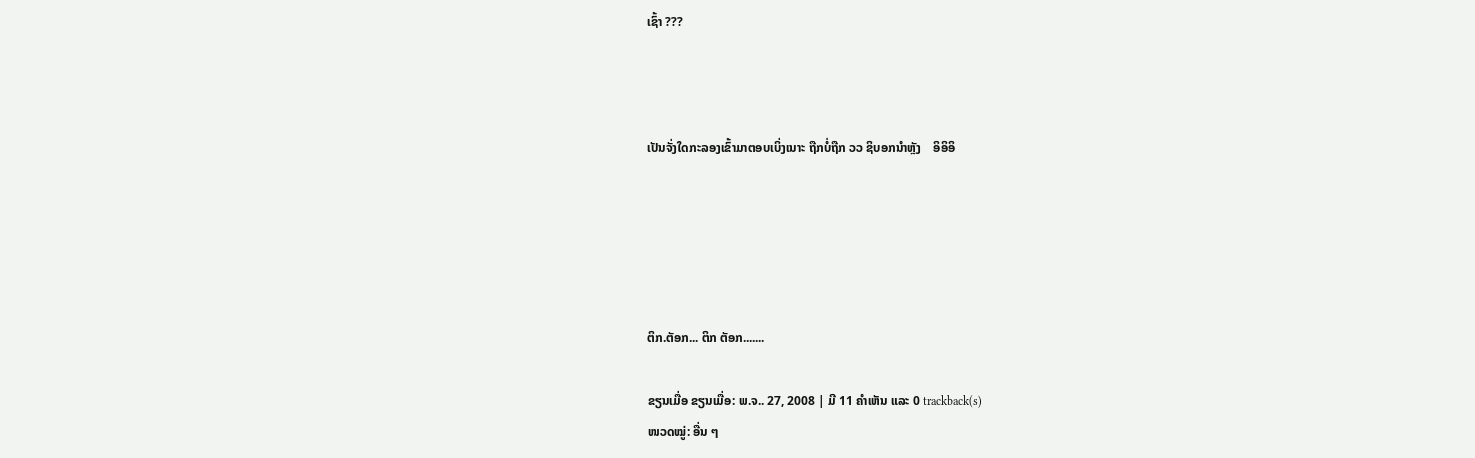ເຊົ້າ ???



ເປັນຈັ່ງໃດກະລອງເຂົ້າມາຕອບເບິ່ງເນາະ ຖືກບໍ່ຖືກ ວວ ຊິບອກນຳຫຼັງ    ອິອິອິ





ຕິກ.ຕັອກ... ຕິກ ຕັອກ.......

ຂຽນເມື່ອ ຂຽນເມື່ອ: ພ.ຈ.. 27, 2008 | ມີ 11 ຄຳເຫັນ ແລະ 0 trackback(s)
ໜວດໝູ່: ອື່ນ ໆ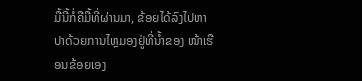ມື້ນີ້ກໍ່ຄືມື້ທີ່ຜ່ານມາ, ຂ້ອຍໄດ້ລົງໄປຫາປາດ້ວຍການໄຫຼມອງຢູ່ທີ່ນ້ຳຂອງ ໜ້າເຮືອນຂ້ອຍເອງ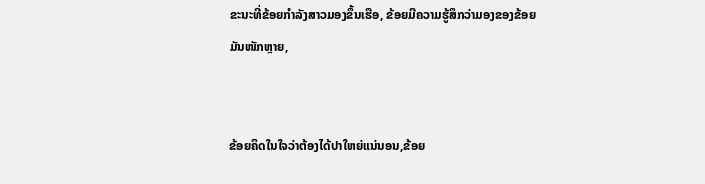ຂະນະທີ່ຂ້ອຍກຳລັງສາວມອງຂຶ້ນເຮືອ, ຂ້ອຍມີຄວາມຮູ້ສຶກວ່າມອງຂອງຂ້ອຍມັນໜັກຫຼາຍ,


ຂ້ອຍຄິດໃນໃຈວ່າຕ້ອງໄດ້ປາໃຫຍ່ແນ່ນອນ,ຂ້ອຍ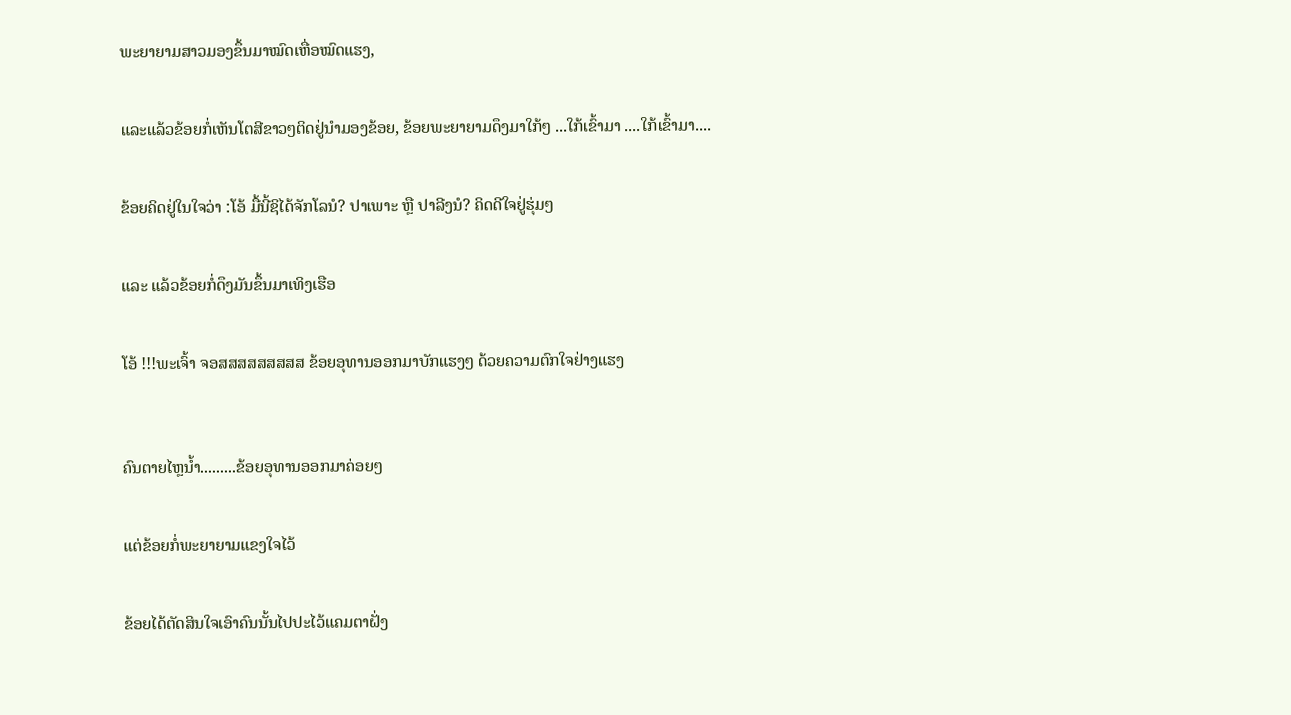ພະຍາຍາມສາວມອງຂຶ້ນມາໝົດເຫື່ອໝົດແຮງ,


ແລະແລ້ວຂ້ອຍກໍ່ເຫັນໂຕສີຂາວໆຕິດຢູ່ນຳມອງຂ້ອຍ, ຂ້ອຍພະຍາຍາມດຶງມາໃກ້ໆ ...ໃກ້ເຂົ້າມາ ....ໃກ້ເຂົ້າມາ....


ຂ້ອຍຄິດຢູ່ໃນໃຈວ່າ :ໂອ້ ມື້ນີ້ຊິໄດ້ຈັກໂລນໍ? ປາເພາະ ຫຼື ປາລີງນໍ? ຄິດດີໃຈຢູ່ຮຸ່ມໆ


ແລະ ແລ້ວຂ້ອຍກໍ່ດຶງມັນຂຶ້ນມາເທິງເຮືອ


ໂອ້ !!!ພະເຈົ້າ ຈອສສສສສສສສສ ຂ້ອຍອຸທານອອກມາບັກແຮງໆ ດ້ວຍຄວາມຕົກໃຈຢ່າງແຮງ



ຄົນຕາຍໄຫຼນ້ຳ.........ຂ້ອຍອຸທານອອກມາຄ່ອຍໆ


ແຕ່ຂ້ອຍກໍ່ພະຍາຍາມແຂງໃຈໄວ້


ຂ້ອຍໄດ້ຕັດສິນໃຈເອົາຄົນນັ້ນໄປປະໄວ້ແຄມຕາຝັ່ງ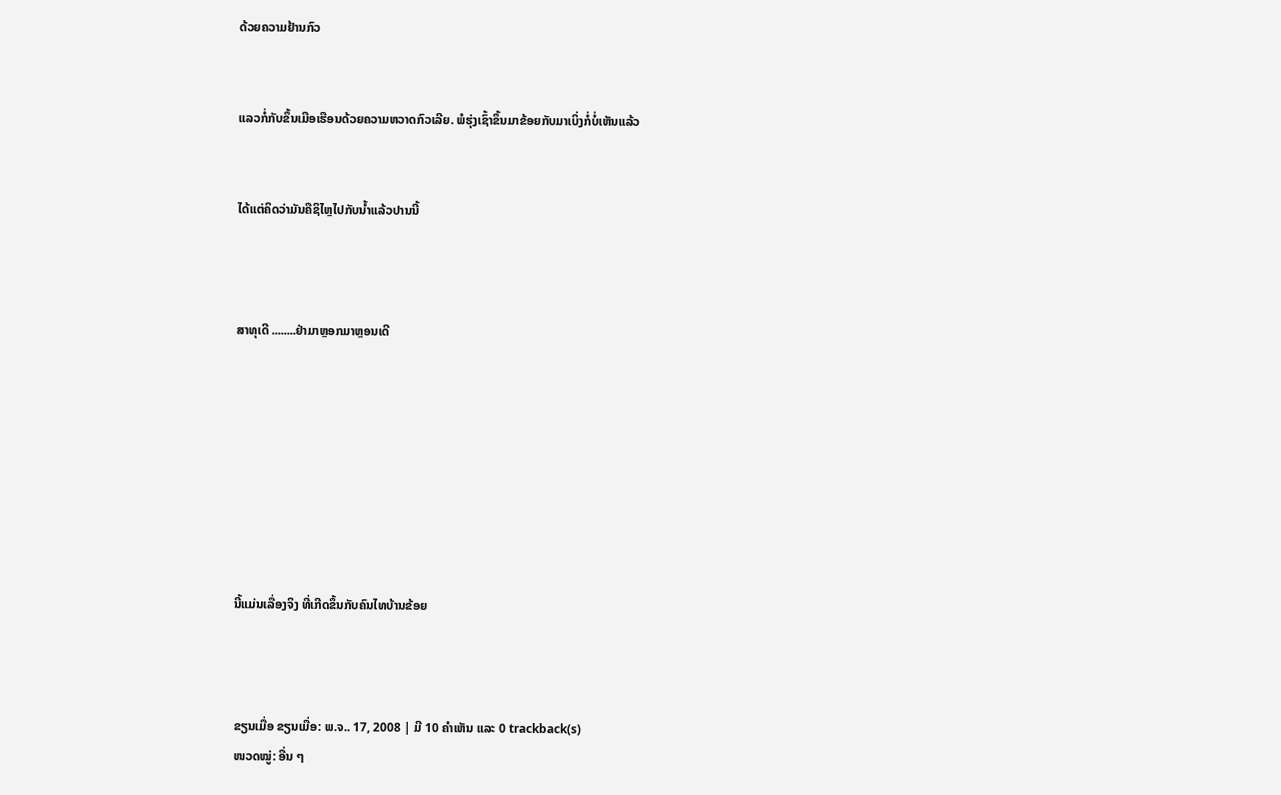ດ້ວຍຄວາມຢ້ານກົວ


ແລວກໍ່ກັບຂຶ້ນເມືອເຮືອນດ້ວຍຄວາມຫວາດກົວເລີຍ. ພໍຮຸ່ງເຊົ້າຂຶ້ນມາຂ້ອຍກັບມາເບິ່ງກໍ່ບໍ່ເຫັນແລ້ວ


ໄດ້ແຕ່ຄິດວ່າມັນຄືຊິໄຫຼໄປກັບນ້ຳແລ້ວປານນີ້



ສາທຸເດີ ........ຢ່າມາຫຼອກມາຫຼອນເດີ








ນີ້ແມ່ນເລື່ອງຈິງ ທີ່ເກີດຂຶ້ນກັບຄົນໄທບ້ານຂ້ອຍ



ຂຽນເມື່ອ ຂຽນເມື່ອ: ພ.ຈ.. 17, 2008 | ມີ 10 ຄຳເຫັນ ແລະ 0 trackback(s)
ໜວດໝູ່: ອື່ນ ໆ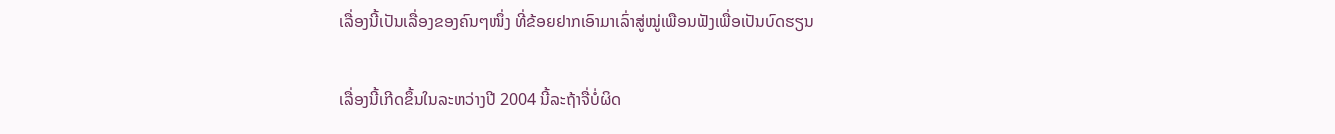ເລື່ອງນີ້ເປັນເລື່ອງຂອງຄົນໆໜຶ່ງ ທີ່ຂ້ອຍຢາກເອົາມາເລົ່າສູ່ໝູ່ເພືອນຟັງເພື່ອເປັນບົດຮຽນ

ເລື່ອງນີ້ເກີດຂຶ້ນໃນລະຫວ່າງປີ 2004 ນີ້ລະຖ້າຈື່ບໍ່ຜິດ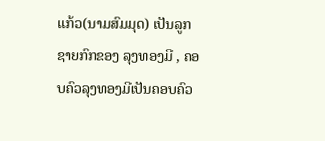ແກ້ວ(ນາມສົມມຸດ) ເປັນລູກຊາຍກົກຂອງ ລຸງທອງມີ , ຄອບຄົວລຸງທອງມີເປັນຄອບຄົວ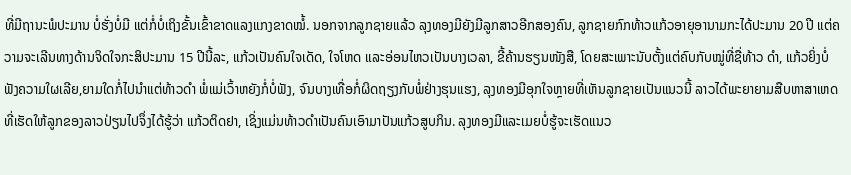ທີ່ມີຖານະພໍປະມານ ບໍ່ຮັ່ງບໍ່ມີ ແຕ່ກໍ່ບໍ່ເຖິງຂັ້ນເຂົ້າຂາດແລງແກງຂາດໝໍ້. ນອກຈາກລູກຊາຍແລ້ວ ລຸງທອງມີຍັງມີລູກສາວອີກສອງຄົນ, ລູກຊາຍກົກທ້າວແກ້ວອາຍຸອານາມກະໄດ້ປະມານ 20 ປີ ແຕ່ຄວາມຈະເລີນທາງດ້ານຈິດໃຈກະສິປະມານ 15 ປີນີ້ລະ, ແກ້ວເປັນຄົນໃຈເດັດ, ໃຈໂຫດ ແລະອ່ອນໄຫວເປັນບາງເວລາ, ຂີ້ຄ້ານຮຽນໜັງສື, ໂດຍສະເພາະນັບຕັ້ງແຕ່ຄົບກັບໝູ່ທີ່ຊື່ທ້າວ ດຳ, ແກ້ວຍິ່ງບໍ່ຟັງຄວາມໃຜເລີຍ,ຍາມໃດກໍ່ໄປນຳແຕ່ທ້າວດຳ ພໍ່ແມ່ເວົ້າຫຍັງກໍ່ບໍ່ຟັງ, ຈົນບາງເທື່ອກໍ່ຜິດຖຽງກັບພໍ່ຢ່າງຮຸນແຮງ, ລຸງທອງມີອຸກໃຈຫຼາຍທີ່ເຫັນລູກຊາຍເປັນແນວນີ້ ລາວໄດ້ພະຍາຍາມສືບຫາສາເຫດທີ່ເຮັດໃຫ້ລູກຂອງລາວປ່ຽນໄປຈຶ່ງໄດ້ຮູ້ວ່າ ແກ້ວຕິດຢາ, ເຊິ່ງແມ່ນທ້າວດຳເປັນຄົນເອົາມາປັນແກ້ວສູບກິນ. ລຸງທອງມີແລະເມຍບໍ່ຮູ້ຈະເຮັດແນວ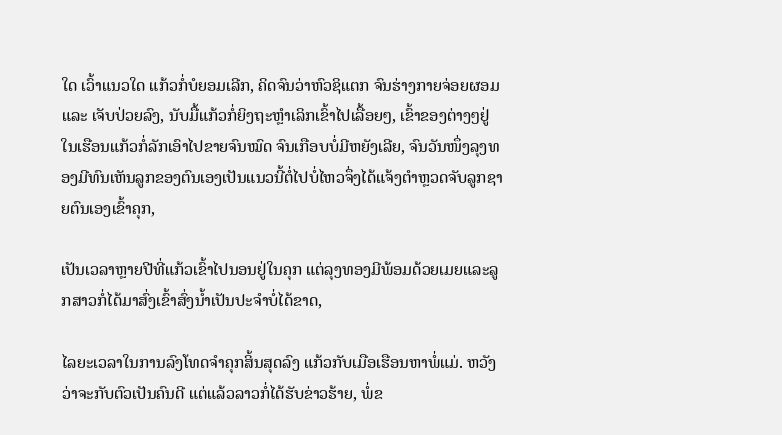ໃດ ເວົ້າແນວໃດ ແກ້ວກໍ່ບໍຍອມເລີກ, ຄິດຈົນວ່າຫົວຊິແຕກ ຈົນຮ່າງກາຍຈ່ອຍຜອມ ແລະ ເຈັບປ່ວຍລົງ, ນັບມື້ແກ້ວກໍ່ຍິງຖະຫຼຳເລິກເຂົ້າໄປເລື້ອຍໆ, ເຂົ້າຂອງຕ່າງໆຢູ່ໃນເຮືອນແກ້ວກໍ່ລັກເອົາໄປຂາຍຈົນໝົດ ຈົນເກືອບບໍ່ມີຫຍັງເລີຍ, ຈົນວັນໜຶ່ງລຸງທອງມີທົນເຫັນລູກຂອງຕົນເອງເປັນແນວນີ້ຕໍ່ໄປບໍ່ໄຫວຈຶ່ງໄດ້ແຈ້ງຕຳຫຼວດຈັບລູກຊາຍຕົນເອງເຂົ້າຄຸກ,

ເປັນເວລາຫຼາຍປີທີ່ແກ້ວເຂົ້າໄປນອນຢູ່ໃນຄຸກ ແຕ່ລຸງທອງມີພ້ອມດ້ວຍເມຍແລະລູກສາວກໍ່ໄດ້ມາສົ່ງເຂົ້າສົ່ງນ້ຳເປັນປະຈຳບໍ່ໄດ້ຂາດ,

ໄລຍະເວລາໃນການລົງໂທດຈຳຄຸກສິ້ນສຸດລົງ ແກ້ວກັບເມືອເຮືອນຫາພໍ່ແມ່. ຫວັງວ່າຈະກັບຕົວເປັນຄົນດີ ແຕ່ແລ້ວລາວກໍ່ໄດ້ຮັບຂ່າວຮ້າຍ, ພໍ່ຂ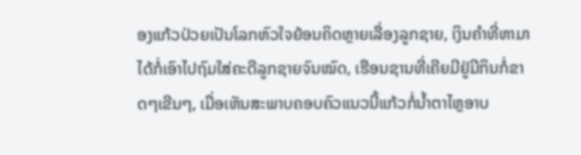ອງແກ້ວປ່ວຍເປັນໂລກຫົວໃຈຍ້ອນຄິດຫຼາຍເລື່ອງລູກຊາຍ, ເງິນຄຳທີ່ຫາມາໄດ້ກໍ່ເອົາໄປຖົມໃສ່ຄະດີລູກຊາຍຈົນໝົດ, ເຮືອນຊານທີ່ເຄີຍມີຢູ່ມີກິນກໍ່ຂາດໆເຂີນໆ, ເມື່ອເຫັນສະພາບຄອບຄົວແນວນີ້ແກ້ວກໍ່ນ້ຳຕາໄຫຼອາບ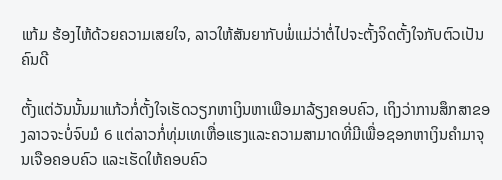ແກ້ມ ຮ້ອງໄຫ້ດ້ວຍຄວາມເສຍໃຈ, ລາວໃຫ້ສັນຍາກັບພໍ່ແມ່ວ່າຕໍ່ໄປຈະຕັ້ງຈິດຕັ້ງໃຈກັບຕົວເປັນຄົນດີ

ຕັ້ງແຕ່ວັນນັ້ນມາແກ້ວກໍ່ຕັ້ງໃຈເຮັດວຽກຫາເງິນຫາເພືອມາລ້ຽງຄອບຄົວ, ເຖິງວ່າການສຶກສາຂອງລາວຈະບໍ່ຈົບມໍ 6 ແຕ່ລາວກໍ່ທຸ່ມເທເຫື່ອແຮງແລະຄວາມສາມາດທີ່ມີເພື່ອຊອກຫາເງິນຄຳມາຈຸນເຈືອຄອບຄົວ ແລະເຮັດໃຫ້ຄອບຄົວ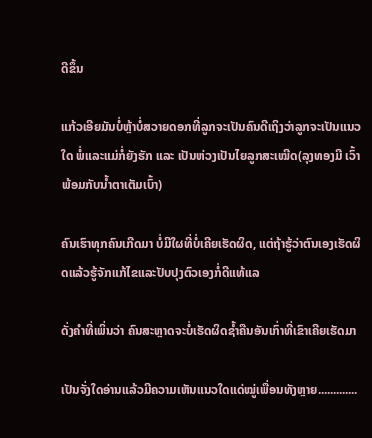ດີຂຶ້ນ

ແກ້ວເອີຍມັນບໍ່ຫຼ້າບໍ່ສວາຍດອກທີ່ລູກຈະເປັນຄົນດີເຖິງວ່າລູກຈະເປັນແນວໃດ ພໍ່ແລະແມ່ກໍ່ຍັງຮັກ ແລະ ເປັນຫ່ວງເປັນໄຍລູກສະເໝີດ(ລຸງທອງມີ ເວົ້າພ້ອມກັບນ້ຳຕາເຕັມເບົ້າ)

ຄົນເຮົາທຸກຄົນເກີດມາ ບໍ່ມີໃຜທີ່ບໍ່ເຄີຍເຮັດຜິດ, ແຕ່ຖ້າຮູ້ວ່າຕົນເອງເຮັດຜິດແລ້ວຮູ້ຈັກແກ້ໄຂແລະປັບປຸງຕົວເອງກໍ່ດີແທ້ແລ

ດັ່ງຄຳທີ່ເພິ່ນວ່າ ຄົນສະຫຼາດຈະບໍ່ເຮັດຜິດຊ້ຳຄືນອັນເກົ່າທີ່ເຂົາເຄີຍເຮັດມາ

ເປັນຈັ່ງໃດອ່ານແລ້ວມີຄວາມເຫັນແນວໃດແດ່ໝູ່ເພື່ອນທັງຫຼາຍ.............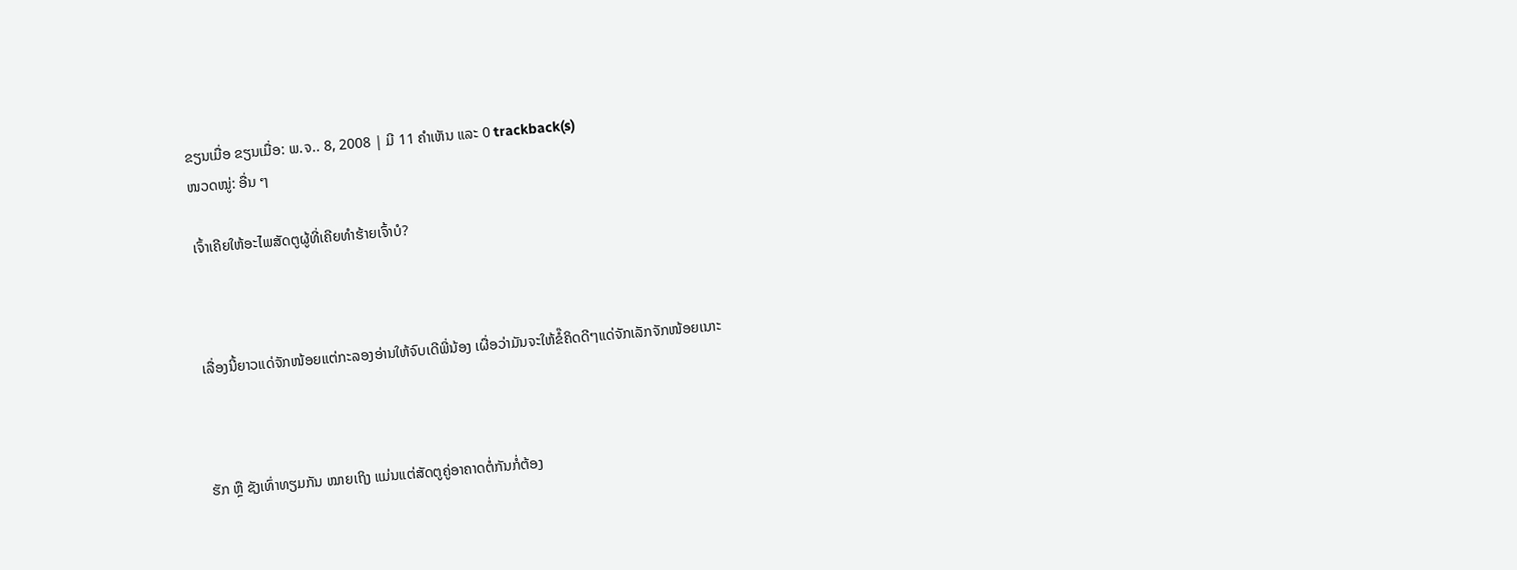ຂຽນເມື່ອ ຂຽນເມື່ອ: ພ.ຈ.. 8, 2008 | ມີ 11 ຄຳເຫັນ ແລະ 0 trackback(s)
ໜວດໝູ່: ອື່ນ ໆ

ເຈົ້າເຄີຍໃຫ້ອະໄພສັດຕູຜູ້ທີ່ເຄີຍທຳຮ້າຍເຈົ້າບໍ?



ເລື່ອງນີ້ຍາວແດ່ຈັກໜ້ອຍແຕ່ກະລອງອ່ານໃຫ້ຈົບເດີພີ່ນ້ອງ ເຜື່ອວ່າມັນຈະໃຫ້ຂໍ໊ຄິດດີໆແດ່ຈັກເລັກຈັກໜ້ອຍເນາະ



ຮັກ ຫຼື ຊັງເທົ່າທຽມກັນ ໝາຍເຖິງ ແມ່ນແຕ່ສັດຕູຄູ່ອາຄາດຕໍ່ກັນກໍ່ຕ້ອງ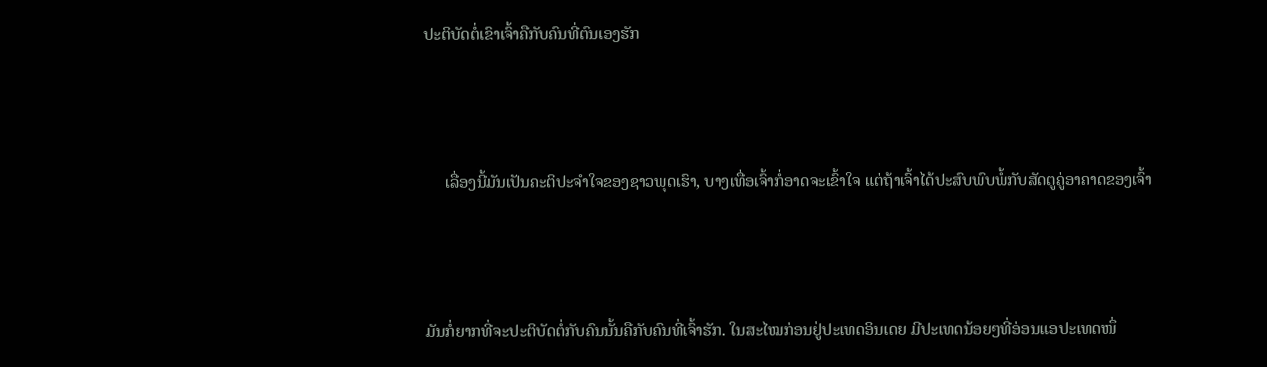ປະຕິບັດຕໍ່ເຂົາເຈົ້າຄືກັບຄົນທີ່ຕົນເອງຮັກ



     ເລື່ອງນີ້ມັນເປັນຄະຕິປະຈຳໃຈຂອງຊາວພຸດເຮົາ, ບາງເທື່ອເຈົ້າກໍ່ອາດຈະເຂົ້າໃຈ ແຕ່ຖ້າເຈົ້າໄດ້ປະສົບພົບພໍ້ກັບສັດຕູຄູ່ອາຄາດຂອງເຈົ້າ



ມັນກໍ່ຍາກທີ່ຈະປະຕິບັດຕໍ່ກັບຄົນນັ້ນຄືກັບຄົນທີ່ເຈົ້າຮັກ. ໃນສະໄໝກ່ອນຢູ່ປະເທດອິນເດຍ ມີປະເທດນ້ອຍໆທີ່ອ່ອນແອປະເທດໜຶ່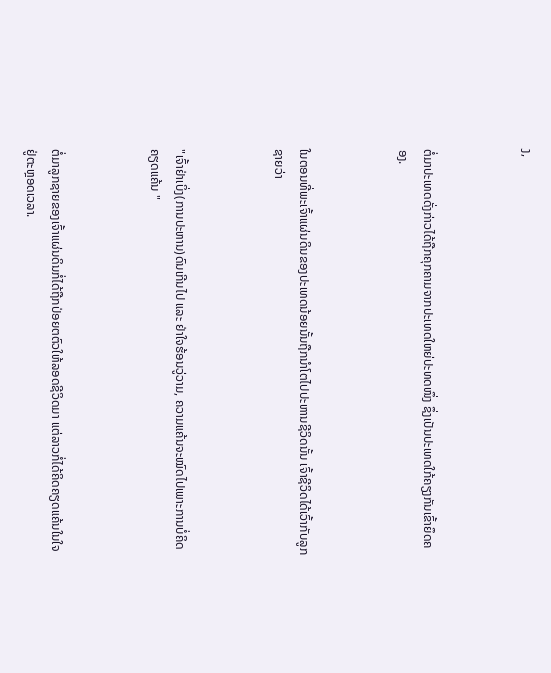ງ,



ຕໍ່ມາປະເທດດັ່ງກ່າວໄດ້ຖືກຄຸກຄາມຈາກປະເທດໃຫຍ່ປະທດໜຶ່ງ ຊຶ່ງເປັນປະເທດໃກ້ຄຽງກັນເຂົ້າຍຶດຄອງ.



ໃນຕອນທີ່ພະເຈົ້າແຜ່ນດິນຂອງປະເທດນ້ອຍນັ້ນຖືກນຳໂຕໄປປະຫານຊີວິດນັ້ນ ເຈົ້າຊີວິດໄດ້ເວົ້າກັບລູກຊາຍວ່າ



"ເຈົ້າຢ່າເບິ່ງ(ການປະຫານ)ດົນເກີນໄປ ແລະ ຢ່າໃຈຮ້ອນວູ່ວາມ, ຄວາມແຄ້ນຈະໝົດໄປເພາະການບໍ່ຄິດຄຽດແຄ້ນ "



ຕໍ່ມາລູກຊາຍຂອງເຈົ້າແຜ່ນດິນກໍ່ໄດ້ຖືກປ່ອຍຕຕົວໃຫ້ລອດຊີວິດມາ ແຕ່ລາວກໍ່ໄດ້ຄິດຄຽດແຄ້ນໃນໃຈຢູ່ຕະຫຼອດເວລາ.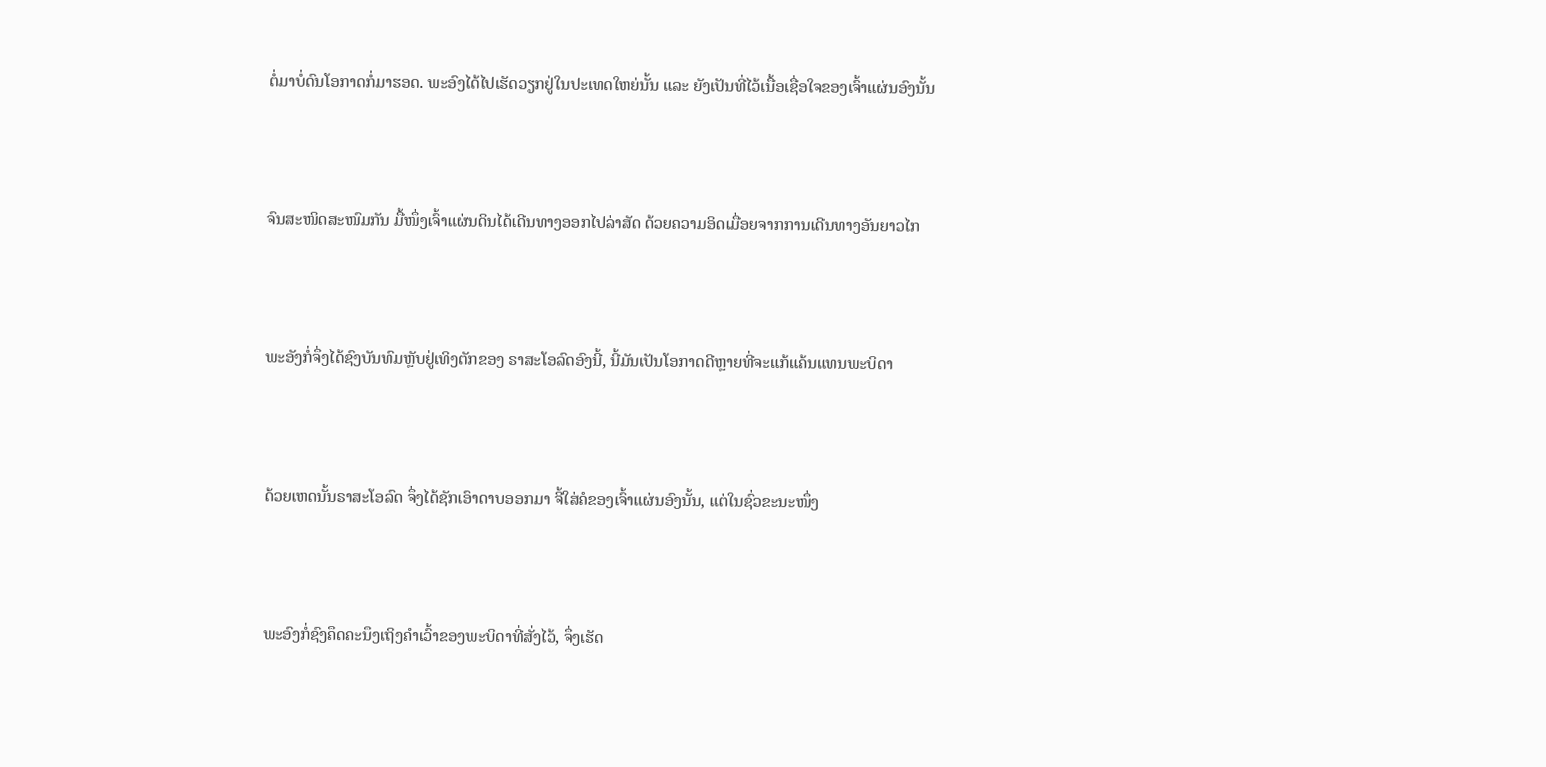ຕໍ່ມາບໍ່ດົນໂອກາດກໍ່ມາຮອດ. ພະອົງໄດ້ໄປເຮັດວຽກຢູ່ໃນປະເທດໃຫຍ່ນັ້ນ ແລະ ຍັງເປັນທີ່ໄວ້ເນື້ອເຊື່ອໃຈຂອງເຈົ້າແຜ່ນອົງນັ້ນ



ຈົນສະໜິດສະໜົມກັນ ມື້ໜຶ່ງເຈົ້າແຜ່ນດິນໄດ້ເດີນທາງອອກໄປລ່າສັດ ດ້ວຍຄວາມອິດເມື່ອຍຈາກການເດີນທາງອັນຍາວໄກ



ພະອັງກໍ່ຈຶ່ງໄດ້ຊົງບັນທົມຫຼັບຢູ່ເທິງຕັກຂອງ ຣາສະໂອລົດອົງນີ້, ນີ້ມັນເປັນໂອກາດດີຫຼາຍທີ່ຈະແກ້ແຄ້ນແທນພະບິດາ



ດ້ວຍເຫດນັ້ນຣາສະໂອລົດ ຈຶ່ງໄດ້ຊັກເອົາດາບອອກມາ ຈີ້ໃສ່ຄໍຂອງເຈົ້າແຜ່ນອົງນັ້ນ, ແຕ່ໃນຊົ່ວຂະນະໜຶ່ງ



ພະອົງກໍ່ຊົງຄຶດຄະນຶງເຖິງຄຳເວົ້າຂອງພະບິດາທີ່ສັ່ງໄວ້, ຈຶ່ງເຮັດ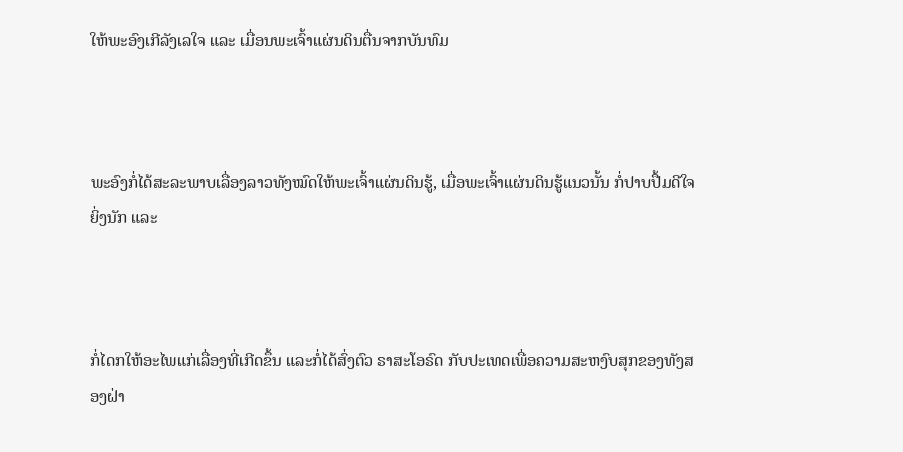ໃຫ້ພະອົງເກີລັງເລໃຈ ແລະ ເມື່ອນພະເຈົ້າແຜ່ນດິນຕື່ນຈາກບັນທົມ



ພະອົງກໍ່ໄດ້ສະລະພາບເລື່ອງລາວທັງໝົດໃຫ້ພະເຈົ້າແຜ່ນດິນຮູ້, ເມື່ອພະເຈົ້າແຜ່ນດິນຮູ້ແນວນັ້ນ ກໍ່ປາບປື້ມດີໃຈຍິ່ງນັກ ແລະ



ກໍ່ໄດກໃຫ້ອະໄພແກ່ເລື່ອງທີ່ເກີດຂຶ້ນ ແລະກໍ່ໄດ້ສົ່ງຕົວ ຣາສະໂອຣົດ ກັບປະເທດເພື່ອຄວາມສະຫງົບສຸກຂອງທັງສອງຝ່າ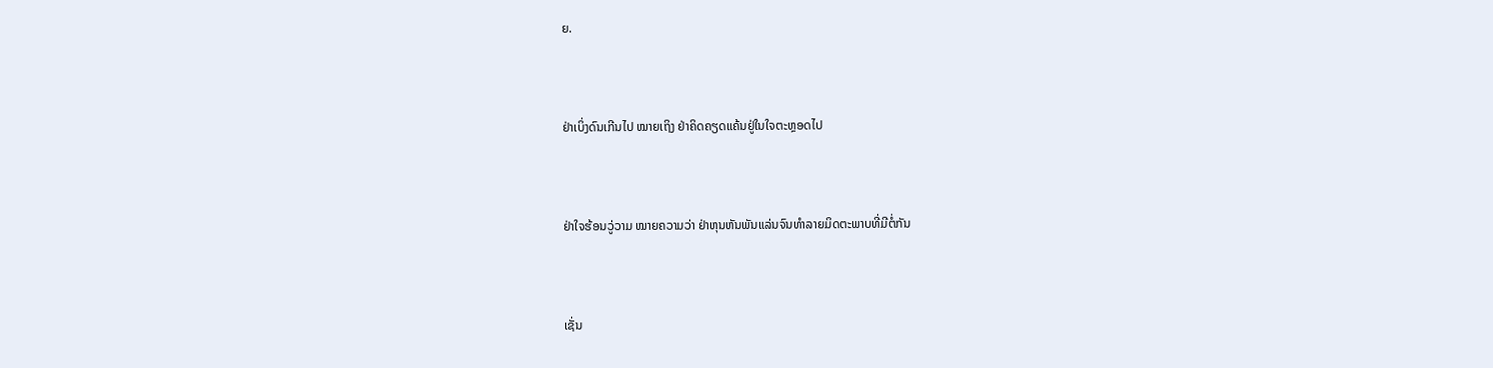ຍ.



ຢ່າເບິ່ງດົນເກີນໄປ ໝາຍເຖິງ ຢ່າຄິດຄຽດແຄ້ນຢູ່ໃນໃຈຕະຫຼອດໄປ



ຢ່າໃຈຮ້ອນວູ່ວາມ ໝາຍຄວາມວ່າ ຢ່າຫຸນຫັນພັນແລ່ນຈົນທຳລາຍມິດຕະພາບທີ່ມີຕໍ່ກັນ



ເຊັ່ນ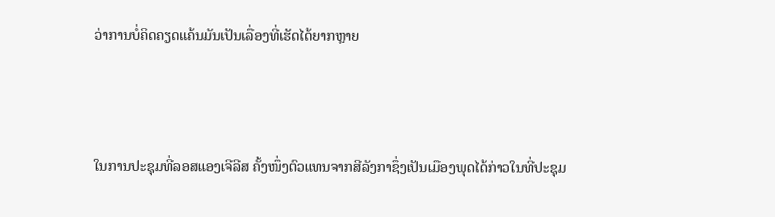ວ່າການບໍ່ຄິດຄຽດແຄ້ນມັນເປັນເລື່ອງທີ່ເຮັດໄດ້ຍາກຫຼາຍ



ໃນການປະຊຸມທີ່ລອສແອງເຈີລີສ ຄັ້ງໜຶ່ງຕົວແທນຈາກສີລັງກາຊຶ່ງເປັນເມືອງພຸດໄດ້ກ່າວໃນທີ່ປະຊຸມ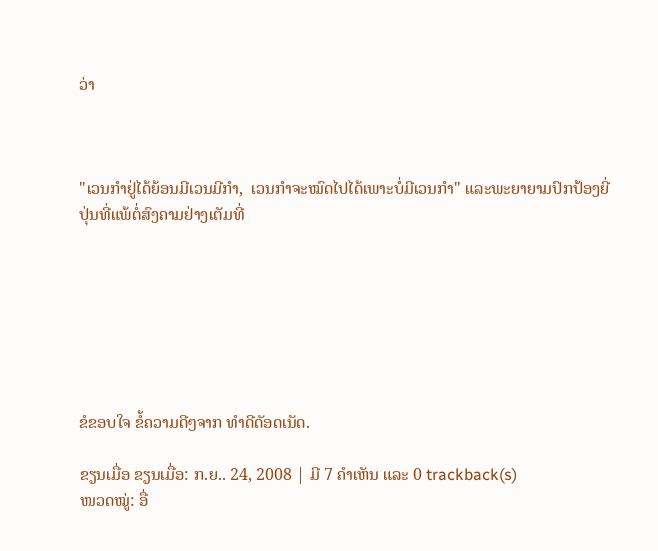ວ່າ



"ເວນກຳຢູ່ໄດ້ຍ້ອນມີເວນມີກຳ,  ເວນກຳຈະໝົດໄປໄດ້ເພາະບໍ່ມີເວນກຳ" ແລະພະຍາຍາມປົກປ້ອງຍີ່ປຸ່ນທີ່ແພ້ຕໍ່ສົງຄາມຢ່າງເຕັມທີ່







ຂໍຂອບໃຈ ຂໍ້ຄວາມດີໆຈາກ ທຳດີດັອດເນັດ.

ຂຽນເມື່ອ ຂຽນເມື່ອ: ກ.ຍ.. 24, 2008 | ມີ 7 ຄຳເຫັນ ແລະ 0 trackback(s)
ໜວດໝູ່: ອື່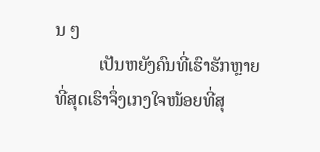ນ ໆ
          ເປັນຫຍັງຄົນທີ່ເຮົາຮັກຫຼາຍທີ່ສຸດເຮົາຈຶ່ງເກງໃຈໜ້ອຍທີ່ສຸ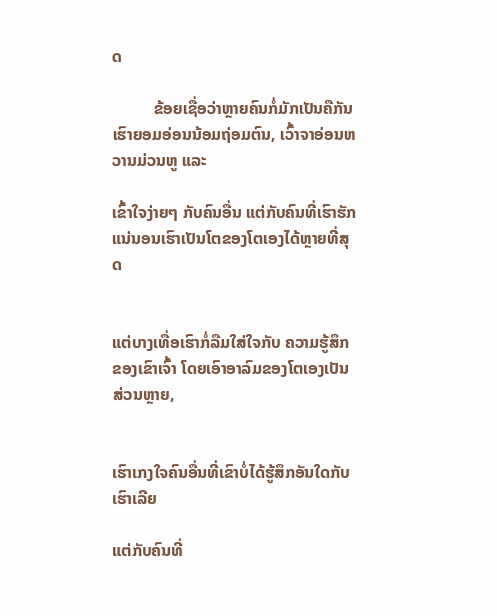ດ

          ຂ້ອຍເຊື່ອວ່າຫຼາຍຄົນກໍ່ມັກເປັນຄືກັນ  ເຮົາຍອມອ່ອນນ້ອມຖ່ອມຕົນ, ເວົ້າຈາອ່ອນຫວານມ່ວນຫູ ແລະ

ເຂົ້າໃຈງ່າຍໆ ກັບຄົນອື່ນ ແຕ່ກັບຄົນທີ່ເຮົາຮັກ ແນ່ນອນເຮົາເປັນໂຕຂອງໂຕເອງໄດ້ຫຼາຍທີ່ສຸດ


ແຕ່ບາງເທື່ອເຮົາກໍ່ລືມໃສ່ໃຈກັບ ຄວາມຮູ້ສຶກຂອງເຂົາເຈົ້າ ໂດຍເອົາອາລົມຂອງໂຕເອງເປັນສ່ວນຫຼາຍ,


ເຮົາເກງໃຈຄົນອື່ນທີ່ເຂົາບໍ່ໄດ້ຮູ້ສຶກອັນໃດກັບເຮົາເລີຍ

ແຕ່ກັບຄົນທີ່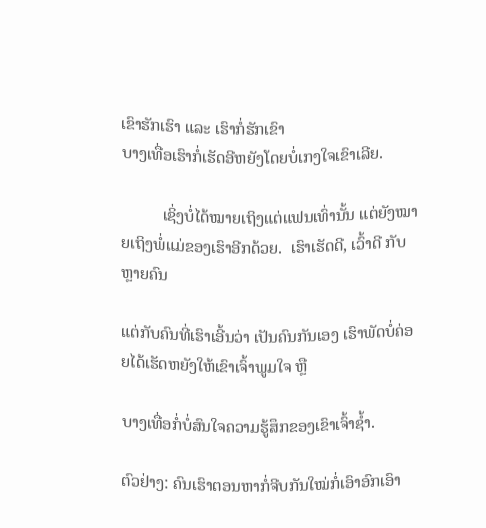ເຂົາຮັກເຮົາ ແລະ ເຮົາກໍ່ຮັກເຂົາ
ບາງເທື່ອເຮົາກໍ່ເຮັດອີຫຍັງໂດຍບໍ່ເກງໃຈເຂົາເລີຍ.

          ເຊິ່ງບໍ່ໄດ້ໝາຍເຖິງແຕ່ແຟນເທົ່ານັ້ນ ແຕ່ຍັງໝາຍເຖິງພໍ່ແມ່ຂອງເຮົາອີກດ້ວຍ.  ເຮົາເຮັດດີ, ເວົ້າດີ ກັບຫຼາຍຄົນ

ແຕ່ກັບຄົນທີ່ເຮົາເອີ້ນວ່າ ເປັນຄົນກັນເອງ ເຮົາພັດບໍ່ຄ່ອຍໄດ້ເຮັດຫຍັງໃຫ້ເຂົາເຈົ້າພູມໃຈ ຫຼື

ບາງເທື່ອກໍ່ບໍ່ສົນໃຈຄວາມຮູ້ສຶກຂອງເຂົາເຈົ້າຊ້ຳ.

ຕົວຢ່າງ: ຄົນເຮົາຕອນຫາກໍ່ຈີບກັນໃໝ່ກໍ່ເອົາອົກເອົາ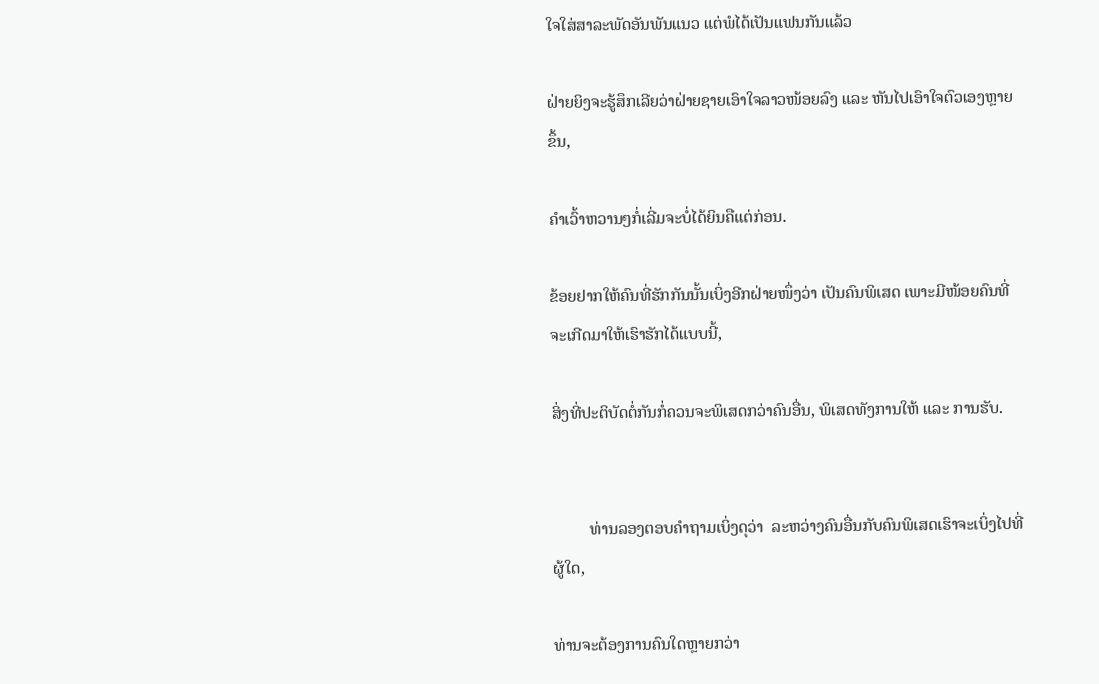ໃຈໃສ່ສາລະພັດອັນພັນແນວ ແຕ່ພໍໄດ້ເປັນແຟນກັນແລ້ວ

ຝ່າຍຍິງຈະຮູ້ສຶກເລີຍວ່າຝ່າຍຊາຍເອົາໃຈລາວໜ້ອຍລົງ ແລະ ຫັນໄປເອົາໃຈຕົວເອງຫຼາຍຂຶ້ນ,

ຄຳເວົ້າຫວານໆກໍ່ເລີ່ມຈະບໍ່ໄດ້ຍິນຄືແຕ່ກ່ອນ.

ຂ້ອຍຢາກໃຫ້ຄົນທີ່ຮັກກັນນັ້ນເບິ່ງອີກຝ່າຍໜຶ່ງວ່າ ເປັນຄົນພິເສດ ເພາະມີໜ້ອຍຄົນທີ່ຈະເກີດມາໃຫ້ເຮົາຮັກໄດ້ແບບນີ້,

ສິ່ງທີ່ປະຕິບັດຕໍ່ກັນກໍ່ຄວນຈະພິເສດກວ່າຄົນອື່ນ, ພິເສດທັງການໃຫ້ ແລະ ການຮັບ.


         ທ່ານລອງຕອບຄຳຖາມເບິ່ງດຸວ່າ  ລະຫວ່າງຄົນອື່ນກັບຄົນພິເສດເຮົາຈະເບິ່ງໄປທີ່ຜູ້ໃດ,

ທ່ານຈະຕ້ອງການຄົນໃດຫຼາຍກວ່າ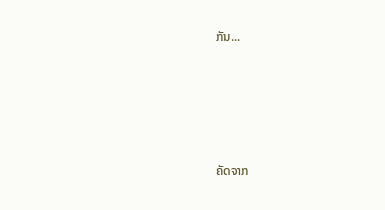ກັນ...






ຄັດຈາກ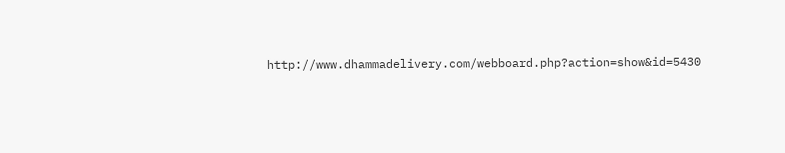http://www.dhammadelivery.com/webboard.php?action=show&id=5430